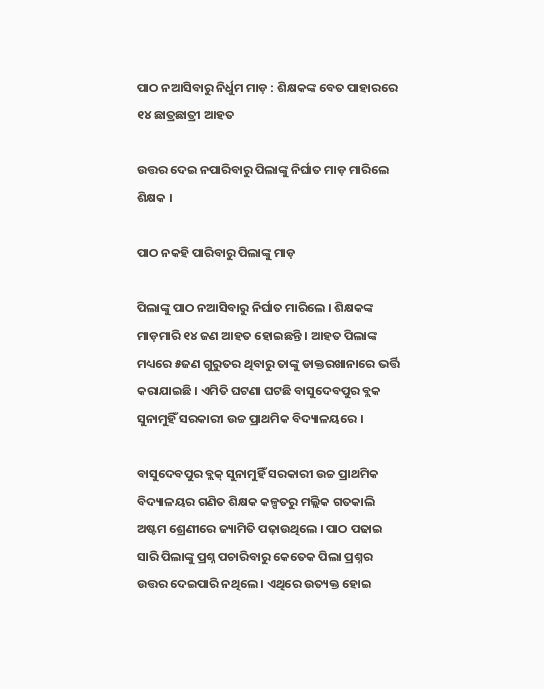ପାଠ ନଆସିବାରୁ ନିର୍ଧୁମ ମାଡ଼ : ଶିକ୍ଷକଙ୍କ ବେତ ପାହାରରେ ୧୪ ଛାତ୍ରଛାତ୍ରୀ ଆହତ

ଉତ୍ତର ଦେଇ ନପାରିବାରୁ ପିଲାଙ୍କୁ ନିର୍ଘାତ ମାଡ଼ ମାରିଲେ ଶିକ୍ଷକ ।

ପାଠ ନକହି ପାରିବାରୁ ପିଲାଙ୍କୁ ମାଡ଼

ପିଲାଙ୍କୁ ପାଠ ନଆସିବାରୁ ନିର୍ଘାତ ମାରିଲେ । ଶିକ୍ଷକଙ୍କ ମାଡ଼ମାରି ୧୪ ଜଣ ଆହତ ହୋଇଛନ୍ତି । ଆହତ ପିଲାଙ୍କ ମଧ୍ୟରେ ୫ଜଣ ଗୁରୁତର ଥିବାରୁ ତାଙ୍କୁ ଡାକ୍ତରଖାନାରେ ଭର୍ତ୍ତି କରାଯାଇଛି । ଏମିତି ଘଟଣା ଘଟଛି ବାସୁଦେବପୁର ବ୍ଲକ ସୁନାମୁହିଁ ସରକାରୀ ଉଚ୍ଚ ପ୍ରାଥମିକ ବିଦ୍ୟାଳୟରେ ।

ବାସୁଦେବପୁର ବ୍ଲକ୍‌ ସୁନାମୁହିଁ ସରକାରୀ ଉଚ୍ଚ ପ୍ରାଥମିକ ବିଦ୍ୟାଳୟର ଗଣିତ ଶିକ୍ଷକ କଳ୍ପତରୁ ମଲ୍ଲିକ ଗତକାଲି ଅଷ୍ଟମ ଶ୍ରେଣୀରେ ଜ୍ୟାମିତି ପଢ଼ାଉଥିଲେ । ପାଠ ପଢାଇ ସାରି ପିଲାଙ୍କୁ ପ୍ରଶ୍ନ ପଚାରିବାରୁ କେତେକ ପିଲା ପ୍ରଶ୍ନର ଉତ୍ତର ଦେଇପାରି ନଥିଲେ । ଏଥିରେ ଉତ୍ୟକ୍ତ ହୋଇ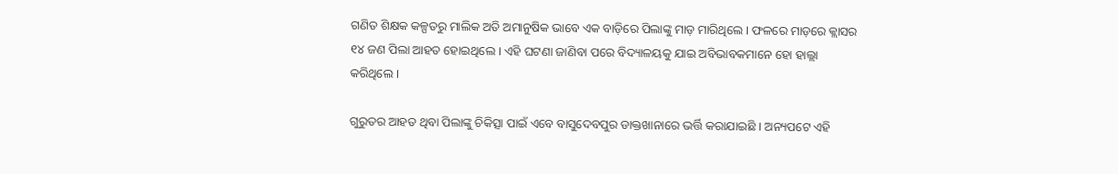ଗଣିତ ଶିକ୍ଷକ କଳ୍ପତରୁ ମାଲିକ ଅତି ଅମାନୁଷିକ ଭାବେ ଏକ ବାଡ଼ିରେ ପିଲାଙ୍କୁ ମାଡ଼ ମାରିଥିଲେ । ଫଳରେ ମାଡ଼ରେ କ୍ଲାସର ୧୪ ଜଣ ପିଲା ଆହତ ହୋଇଥିଲେ । ଏହି ଘଟଣା ଜାଣିବା ପରେ ବିଦ୍ୟାଳୟକୁ ଯାଇ ଅବିଭାବକମାନେ ହୋ ହାଲ୍ଲା କରିଥିଲେ ।

ଗୁରୁତର ଆହତ ଥିବା ପିଲାଙ୍କୁ ଚିକିତ୍ସା ପାଇଁ ଏବେ ବାସୁଦେବପୁର ଡାକ୍ତଖାନାରେ ଭର୍ତ୍ତି କରାଯାଇଛି । ଅନ୍ୟପଟେ ଏହି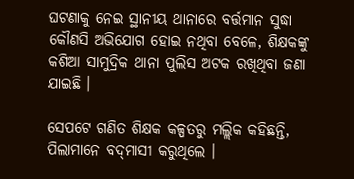ଘଟଣାକୁ ନେଇ ସ୍ଥାନୀୟ ଥାନାରେ ବର୍ତ୍ତମାନ ସୁଦ୍ଧା କୌଣସି ଅଭିଯୋଗ ହୋଇ ନଥିବା ବେଳେ, ଶିକ୍ଷକଙ୍କୁ କଶିଆ ସାମୁଦ୍ରିକ ଥାନା ପୁଲିସ ଅଟକ ରଖିଥିବା ଜଣା ଯାଇଛି ।

ସେପଟେ ଗଣିତ ଶିକ୍ଷକ କଳ୍ପତରୁ ମଲ୍ଲିକ କହିଛନ୍ତି, ପିଲାମାନେ ବଦ୍‌ମାସୀ କରୁଥିଲେ ।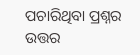ପଚାରିଥିବା ପ୍ରଶ୍ନର ଉତ୍ତର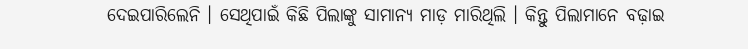ଦେଇପାରିଲେନି । ସେଥିପାଇଁ କିଛି ପିଲାଙ୍କୁ ସାମାନ୍ୟ ମାଡ଼ ମାରିଥିଲି । କିନ୍ତୁ ପିଲାମାନେ ବଢ଼ାଇ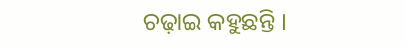ଚଢ଼ାଇ କହୁଛନ୍ତି ।